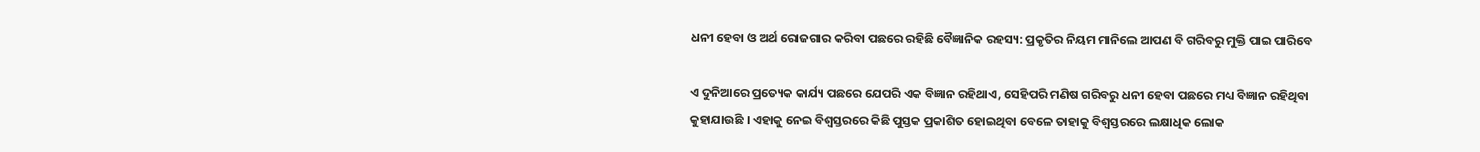ଧନୀ ହେବା ଓ ଅର୍ଥ ରୋଜଗାର କରିବା ପଛରେ ରହିଛି ବୈଜ୍ଞାନିକ ରହସ୍ୟ: ପ୍ରକୃତିର ନିୟମ ମାନିଲେ ଆପଣ ବି ଗରିବରୁ ମୁକ୍ତି ପାଇ ପାରିବେ

ଏ ଦୁନିଆରେ ପ୍ରତ୍ୟେକ କାର୍ଯ୍ୟ ପଛରେ ଯେପରି ଏକ ବିଜ୍ଞାନ ରହିଥାଏ, ସେହିପରି ମଣିଷ ଗରିବରୁ ଧନୀ ହେବା ପଛରେ ମଧ୍ୟ ବିଜ୍ଞାନ ରହିଥିବା କୁହାଯାଉଛି । ଏହାକୁ ନେଇ ବିଶ୍ୱସ୍ତରରେ କିଛି ପୁସ୍ତକ ପ୍ରକାଶିତ ହୋଇଥିବା ବେଳେ ତାହାକୁ ବିଶ୍ୱସ୍ତରରେ ଲକ୍ଷାଧିକ ଲୋକ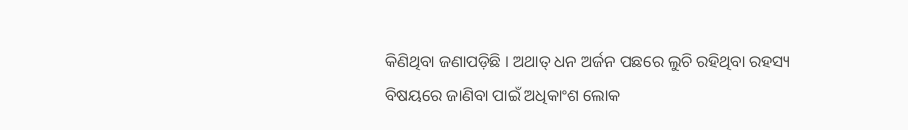କିଣିଥିବା ଜଣାପଡ଼ିଛି । ଅଥାତ୍ ଧନ ଅର୍ଜନ ପଛରେ ଲୁଚି ରହିଥିବା ରହସ୍ୟ ବିଷୟରେ ଜାଣିବା ପାଇଁ ଅଧିକାଂଶ ଲୋକ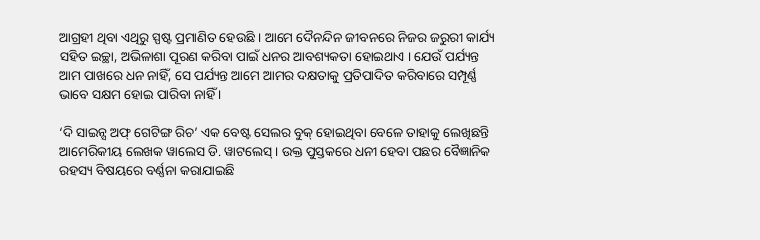ଆଗ୍ରହୀ ଥିବା ଏଥିରୁ ସ୍ପଷ୍ଟ ପ୍ରମାଣିତ ହେଉଛି । ଆମେ ଦୈନନ୍ଦିନ ଜୀବନରେ ନିଜର ଜରୁରୀ କାର୍ଯ୍ୟ ସହିତ ଇଚ୍ଛା, ଅଭିଳାଶା ପୂରଣ କରିବା ପାଇଁ ଧନର ଆବଶ୍ୟକତା ହୋଇଥାଏ । ଯେଉଁ ପର୍ଯ୍ୟନ୍ତ ଆମ ପାଖରେ ଧନ ନାହିଁ, ସେ ପର୍ଯ୍ୟନ୍ତ ଆମେ ଆମର ଦକ୍ଷତାକୁ ପ୍ରତିପାଦିତ କରିବାରେ ସମ୍ପୂର୍ଣ୍ଣ ଭାବେ ସକ୍ଷମ ହୋଇ ପାରିବା ନାହିଁ ।

‘ଦି ସାଇନ୍ସ ଅଫ୍ ଗେଟିଙ୍ଗ ରିଚ’ ଏକ ବେଷ୍ଟ ସେଲର ବୁକ୍ ହୋଇଥିବା ବେଳେ ତାହାକୁ ଲେଖିଛନ୍ତି ଆମେରିକୀୟ ଲେଖକ ୱାଲେସ ଡି. ୱାଟଲେସ୍ । ଉକ୍ତ ପୁସ୍ତକରେ ଧନୀ ହେବା ପଛର ବୈଜ୍ଞାନିକ ରହସ୍ୟ ବିଷୟରେ ବର୍ଣ୍ଣନା କରାଯାଇଛି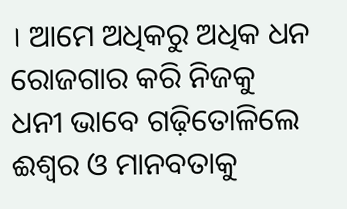। ଆମେ ଅଧିକରୁ ଅଧିକ ଧନ ରୋଜଗାର କରି ନିଜକୁ ଧନୀ ଭାବେ ଗଢ଼ିତୋଳିଲେ ଈଶ୍ୱର ଓ ମାନବତାକୁ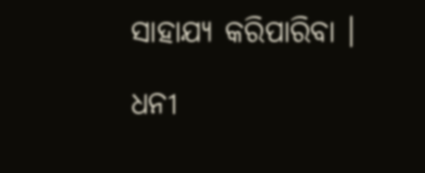ସାହାଯ୍ୟ କରିପାରିବା ।

ଧନୀ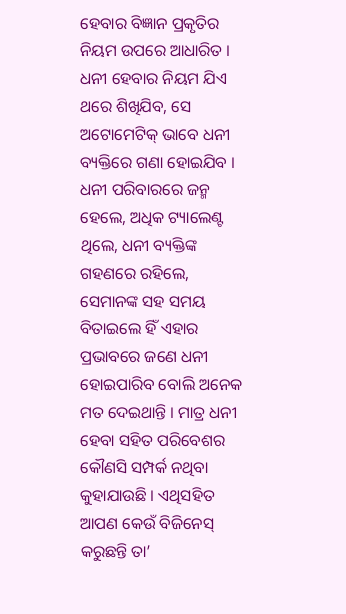ହେବାର ବିଜ୍ଞାନ ପ୍ରକୃତିର ନିୟମ ଉପରେ ଆଧାରିତ । ଧନୀ ହେବାର ନିୟମ ଯିଏ ଥରେ ଶିଖିଯିବ, ସେ ଅଟୋମେଟିକ୍ ଭାବେ ଧନୀ ବ୍ୟକ୍ତିରେ ଗଣା ହୋଇଯିବ । ଧନୀ ପରିବାରରେ ଜନ୍ମ ହେଲେ, ଅଧିକ ଟ୍ୟାଲେଣ୍ଟ ଥିଲେ, ଧନୀ ବ୍ୟକ୍ତିଙ୍କ ଗହଣରେ ରହିଲେ, ସେମାନଙ୍କ ସହ ସମୟ ବିତାଇଲେ ହିଁ ଏହାର ପ୍ରଭାବରେ ଜଣେ ଧନୀ ହୋଇପାରିବ ବୋଲି ଅନେକ ମତ ଦେଇଥାନ୍ତି । ମାତ୍ର ଧନୀ ହେବା ସହିତ ପରିବେଶର କୌଣସି ସମ୍ପର୍କ ନଥିବା କୁହାଯାଉଛି । ଏଥିସହିତ ଆପଣ କେଉଁ ବିଜିନେସ୍ କରୁଛନ୍ତି ତା’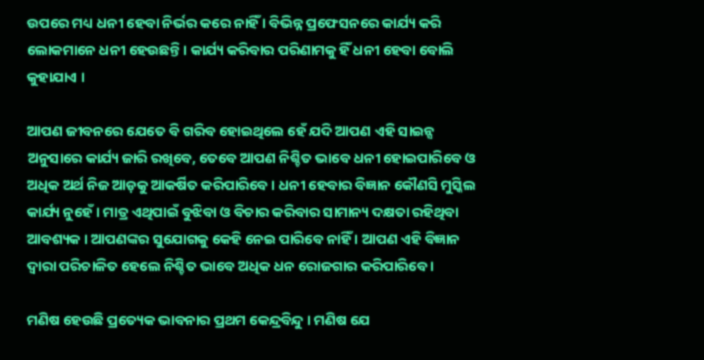ଉପରେ ମଧ୍ୟ ଧନୀ ହେବା ନିର୍ଭର କରେ ନାହିଁ । ବିଭିନ୍ନ ପ୍ରଫେସନରେ କାର୍ଯ୍ୟ କରି ଲୋକମାନେ ଧନୀ ହେଉଛନ୍ତି । କାର୍ଯ୍ୟ କରିବାର ପରିଣାମକୁ ହିଁ ଧନୀ ହେବା ବୋଲି କୁହାଯାଏ ।

ଆପଣ ଜୀବନରେ ଯେତେ ବି ଗରିବ ହୋଇଥିଲେ ହେଁ ଯଦି ଆପଣ ଏହି ସାଇନ୍ସ ଅନୁସାରେ କାର୍ଯ୍ୟ ଜାରି ରଖିବେ, ତେବେ ଆପଣ ନିଶ୍ଚିତ ଭାବେ ଧନୀ ହୋଇପାରିବେ ଓ ଅଧିକ ଅର୍ଥ ନିଜ ଆଡ଼କୁ ଆକର୍ଷିତ କରିପାରିବେ । ଧନୀ ହେବାର ବିଜ୍ଞାନ କୌଣସି ମୁସ୍କିଲ କାର୍ଯ୍ୟ ନୁହେଁ । ମାତ୍ର ଏଥିପାଇଁ ବୁଝିବା ଓ ବିଚାର କରିବାର ସାମାନ୍ୟ ଦକ୍ଷତା ରହିଥିବା ଆବଶ୍ୟକ । ଆପଣଙ୍କର ସୁଯୋଗକୁ କେହି ନେଇ ପାରିବେ ନାହିଁ । ଆପଣ ଏହି ବିଜ୍ଞାନ ଦ୍ୱାରା ପରିଚାଳିତ ହେଲେ ନିଶ୍ଚିତ ଭାବେ ଅଧିକ ଧନ ରୋଜଗାର କରିପାରିବେ ।

ମଣିଷ ହେଉଛି ପ୍ରତ୍ୟେକ ଭାବନାର ପ୍ରଥମ କେନ୍ଦ୍ରବିନ୍ଦୁ । ମଣିଷ ଯେ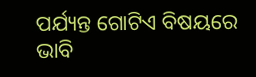ପର୍ଯ୍ୟନ୍ତ ଗୋଟିଏ ବିଷୟରେ ଭାବି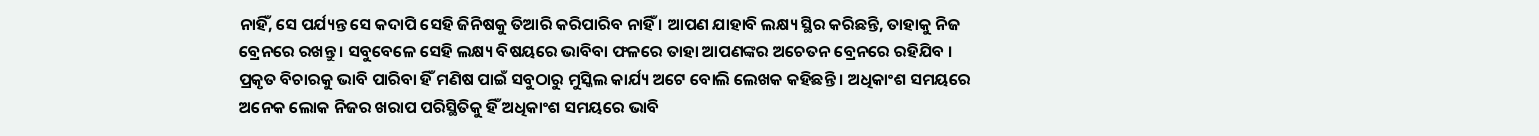ନାହିଁ, ସେ ପର୍ଯ୍ୟନ୍ତ ସେ କଦାପି ସେହି ଜିନିଷକୁ ତିଆରି କରିପାରିବ ନାହିଁ । ଆପଣ ଯାହାବି ଲକ୍ଷ୍ୟ ସ୍ଥିର କରିଛନ୍ତି, ତାହାକୁ ନିଜ ବ୍ରେନରେ ରଖନ୍ତୁ । ସବୁବେଳେ ସେହି ଲକ୍ଷ୍ୟ ବିଷୟରେ ଭାବିବା ଫଳରେ ତାହା ଆପଣଙ୍କର ଅଚେତନ ବ୍ରେନରେ ରହିଯିବ । ପ୍ରକୃତ ବିଚାରକୁ ଭାବି ପାରିବା ହିଁ ମଣିଷ ପାଇଁ ସବୁଠାରୁ ମୁସ୍କିଲ କାର୍ଯ୍ୟ ଅଟେ ବୋଲି ଲେଖକ କହିଛନ୍ତି । ଅଧିକାଂଶ ସମୟରେ ଅନେକ ଲୋକ ନିଜର ଖରାପ ପରିସ୍ଥିତିକୁ ହିଁ ଅଧିକାଂଶ ସମୟରେ ଭାବି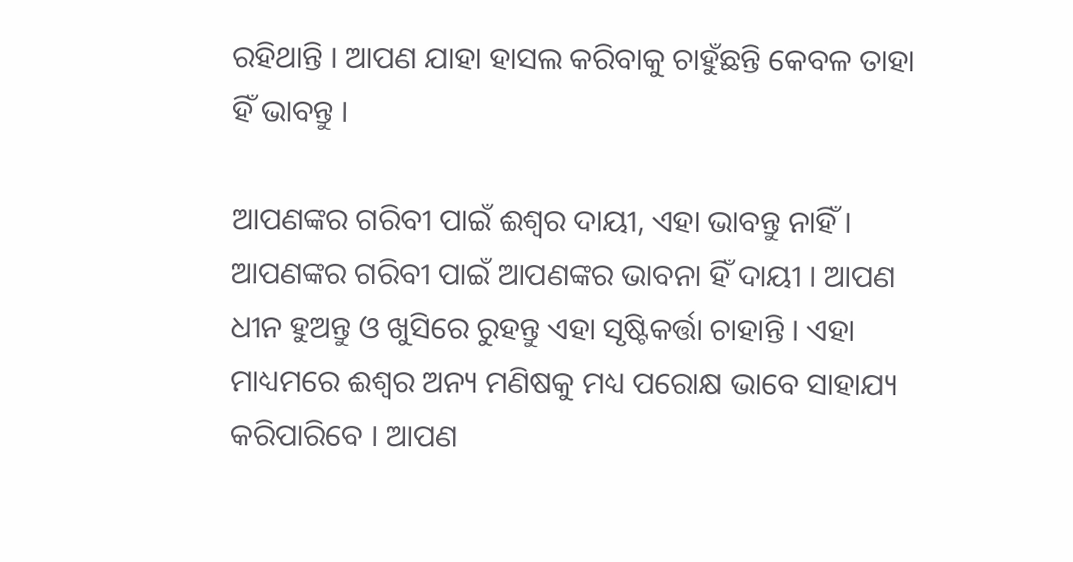ରହିଥାନ୍ତି । ଆପଣ ଯାହା ହାସଲ କରିବାକୁ ଚାହୁଁଛନ୍ତି କେବଳ ତାହା ହିଁ ଭାବନ୍ତୁ ।

ଆପଣଙ୍କର ଗରିବୀ ପାଇଁ ଈଶ୍ୱର ଦାୟୀ, ଏହା ଭାବନ୍ତୁ ନାହିଁ । ଆପଣଙ୍କର ଗରିବୀ ପାଇଁ ଆପଣଙ୍କର ଭାବନା ହିଁ ଦାୟୀ । ଆପଣ ଧୀନ ହୁଅନ୍ତୁ ଓ ଖୁସିରେ ରୁହନ୍ତୁ ଏହା ସୃଷ୍ଟିକର୍ତ୍ତା ଚାହାନ୍ତି । ଏହା ମାଧ୍ୟମରେ ଈଶ୍ୱର ଅନ୍ୟ ମଣିଷକୁ ମଧ୍ୟ ପରୋକ୍ଷ ଭାବେ ସାହାଯ୍ୟ କରିପାରିବେ । ଆପଣ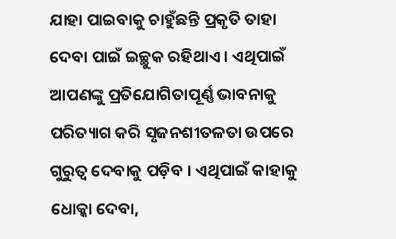ଯାହା ପାଇବାକୁ ଚାହୁଁଛନ୍ତି ପ୍ରକୃତି ତାହା ଦେବା ପାଇଁ ଇଚ୍ଛୁକ ରହିଥାଏ । ଏଥିପାଇଁ ଆପଣଙ୍କୁ ପ୍ରତିଯୋଗିତାପୂର୍ଣ୍ଣ ଭାବନାକୁ ପରିତ୍ୟାଗ କରି ସୃଜନଶୀତଳତା ଉପରେ ଗୁରୁତ୍ୱ ଦେବାକୁ ପଡ଼ିବ । ଏଥିପାଇଁ କାହାକୁ ଧୋକ୍କା ଦେବା,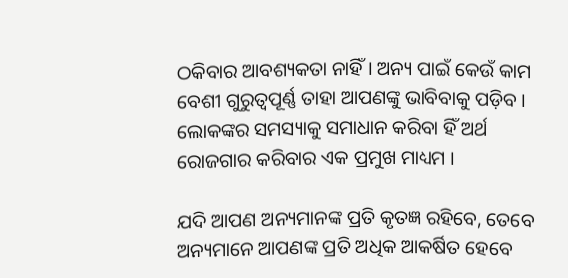ଠକିବାର ଆବଶ୍ୟକତା ନାହିଁ । ଅନ୍ୟ ପାଇଁ କେଉଁ କାମ ବେଶୀ ଗୁରୁତ୍ୱପୂର୍ଣ୍ଣ ତାହା ଆପଣଙ୍କୁ ଭାବିବାକୁ ପଡ଼ିବ । ଲୋକଙ୍କର ସମସ୍ୟାକୁ ସମାଧାନ କରିବା ହିଁ ଅର୍ଥ ରୋଜଗାର କରିବାର ଏକ ପ୍ରମୁଖ ମାଧ୍ୟମ ।

ଯଦି ଆପଣ ଅନ୍ୟମାନଙ୍କ ପ୍ରତି କୃତଜ୍ଞ ରହିବେ, ତେବେ ଅନ୍ୟମାନେ ଆପଣଙ୍କ ପ୍ରତି ଅଧିକ ଆକର୍ଷିତ ହେବେ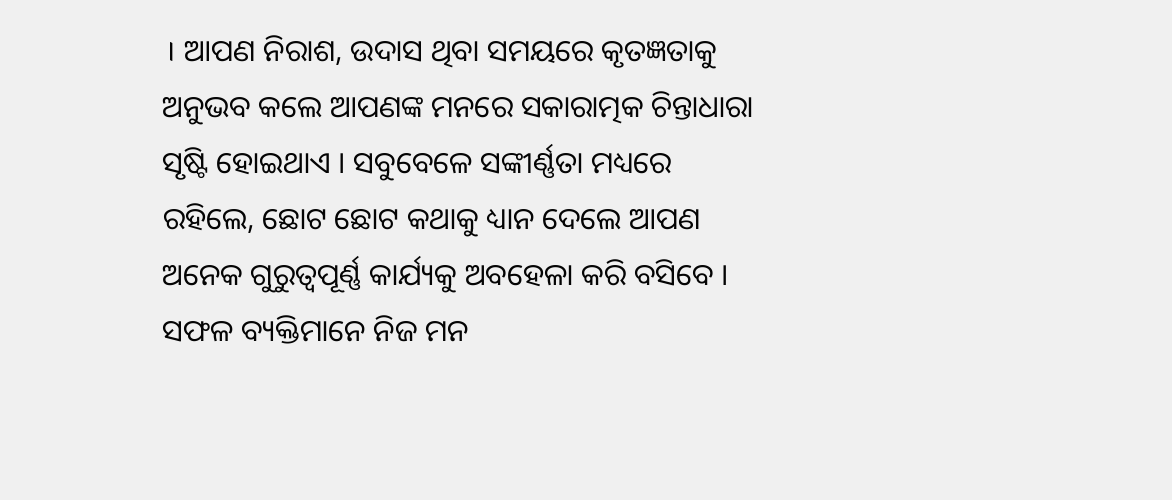। ଆପଣ ନିରାଶ, ଉଦାସ ଥିବା ସମୟରେ କୃତଜ୍ଞତାକୁ ଅନୁଭବ କଲେ ଆପଣଙ୍କ ମନରେ ସକାରାତ୍ମକ ଚିନ୍ତାଧାରା ସୃଷ୍ଟି ହୋଇଥାଏ । ସବୁବେଳେ ସଙ୍କୀର୍ଣ୍ଣତା ମଧ୍ୟରେ ରହିଲେ, ଛୋଟ ଛୋଟ କଥାକୁ ଧ୍ୟାନ ଦେଲେ ଆପଣ ଅନେକ ଗୁରୁତ୍ୱପୂର୍ଣ୍ଣ କାର୍ଯ୍ୟକୁ ଅବହେଳା କରି ବସିବେ । ସଫଳ ବ୍ୟକ୍ତିମାନେ ନିଜ ମନ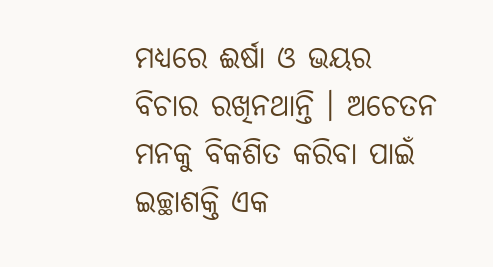ମଧ୍ୟରେ ଈର୍ଷା ଓ ଭୟର ବିଚାର ରଖିନଥାନ୍ତି । ଅଚେତନ ମନକୁ ବିକଶିତ କରିବା ପାଇଁ ଇଚ୍ଛାଶକ୍ତି ଏକ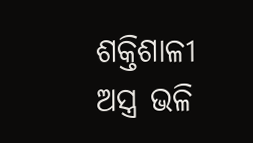ଶକ୍ତିଶାଳୀ ଅସ୍ତ୍ର ଭଳି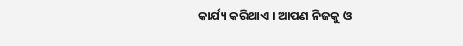କାର୍ଯ୍ୟ କରିଥାଏ । ଆପଣ ନିଜକୁ ଓ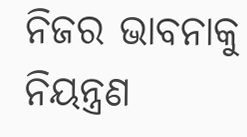ନିଜର ଭାବନାକୁ ନିୟନ୍ତ୍ରଣ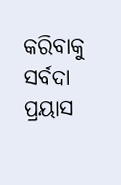କରିବାକୁ ସର୍ବଦା ପ୍ରୟାସ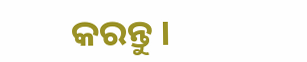କରନ୍ତୁ ।